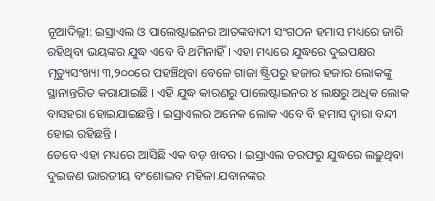ନୂଆଦିଲ୍ଲୀ: ଇସ୍ରାଏଲ ଓ ପାଲେଷ୍ଟାଇନର ଆତଙ୍କବାଦୀ ସଂଗଠନ ହମାସ ମଧ୍ୟରେ ଜାରି ରହିଥିବା ଭୟଙ୍କର ଯୁଦ୍ଧ ଏବେ ବି ଥମିନାହିଁ । ଏହା ମଧ୍ୟରେ ଯୁଦ୍ଧରେ ଦୁଇପକ୍ଷର ମୃତ୍ୟୁସଂଖ୍ୟା ୩,୨୦୦ରେ ପହଞ୍ଚିଥିବା ବେଳେ ଗାଜା ଷ୍ଟ୍ରିପରୁ ହଜାର ହଜାର ଲୋକଙ୍କୁ ସ୍ଥାନାନ୍ତରିତ କରାଯାଇଛି । ଏହି ଯୁଦ୍ଧ କାରଣରୁ ପାଲେଷ୍ଟାଇନର ୪ ଲକ୍ଷରୁ ଅଧିକ ଲୋକ ବାସହରା ହୋଇଯାଇଛନ୍ତି । ଇସ୍ରାଏଲର ଅନେକ ଲୋକ ଏବେ ବି ହମାସ ଦ୍ୱାରା ବନ୍ଦୀ ହୋଇ ରହିଛନ୍ତି ।
ତେବେ ଏହା ମଧ୍ୟରେ ଆସିଛି ଏକ ବଡ଼ ଖବର । ଇସ୍ରାଏଲ ତରଫରୁ ଯୁଦ୍ଧରେ ଲଢ଼ୁଥିବା ଦୁଇଜଣ ଭାରତୀୟ ବଂଶୋଦ୍ଭବ ମହିଳା ଯବାନଙ୍କର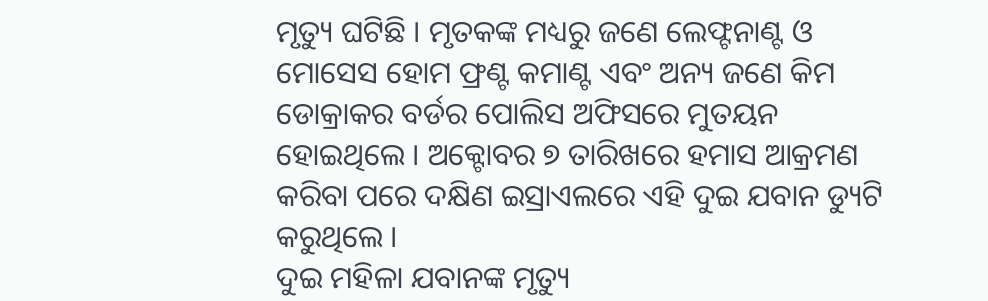ମୃତ୍ୟୁ ଘଟିଛି । ମୃତକଙ୍କ ମଧ୍ୟରୁ ଜଣେ ଲେଫ୍ଟନାଣ୍ଟ ଓ ମୋସେସ ହୋମ ଫ୍ରଣ୍ଟ କମାଣ୍ଟ ଏବଂ ଅନ୍ୟ ଜଣେ କିମ ଡୋକ୍ରାକର ବର୍ଡର ପୋଲିସ ଅଫିସରେ ମୁତୟନ ହୋଇଥିଲେ । ଅକ୍ଟୋବର ୭ ତାରିଖରେ ହମାସ ଆକ୍ରମଣ କରିବା ପରେ ଦକ୍ଷିଣ ଇସ୍ରାଏଲରେ ଏହି ଦୁଇ ଯବାନ ଡ୍ୟୁଟି କରୁଥିଲେ ।
ଦୁଇ ମହିଳା ଯବାନଙ୍କ ମୃତ୍ୟୁ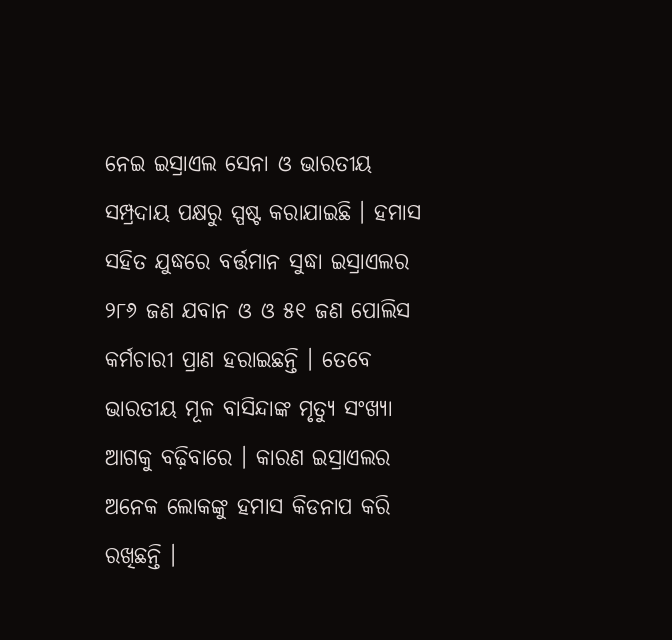ନେଇ ଇସ୍ରାଏଲ ସେନା ଓ ଭାରତୀୟ ସମ୍ପ୍ରଦାୟ ପକ୍ଷରୁ ସ୍ପଷ୍ଟ କରାଯାଇଛି । ହମାସ ସହିତ ଯୁଦ୍ଧରେ ବର୍ତ୍ତମାନ ସୁଦ୍ଧା ଇସ୍ରାଏଲର ୨୮୬ ଜଣ ଯବାନ ଓ ଓ ୫୧ ଜଣ ପୋଲିସ କର୍ମଚାରୀ ପ୍ରାଣ ହରାଇଛନ୍ତି । ତେବେ ଭାରତୀୟ ମୂଳ ବାସିନ୍ଦାଙ୍କ ମୃତ୍ୟୁ ସଂଖ୍ୟା ଆଗକୁ ବଢ଼ିବାରେ । କାରଣ ଇସ୍ରାଏଲର ଅନେକ ଲୋକଙ୍କୁ ହମାସ କିଡନାପ କରି ରଖିଛନ୍ତି ।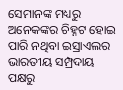ସେମାନଙ୍କ ମଧ୍ୟରୁ ଅନେକଙ୍କର ଚିହ୍ନଟ ହୋଇ ପାରି ନଥିବା ଇସ୍ରାଏଲର ଭାରତୀୟ ସମ୍ପ୍ରଦାୟ ପକ୍ଷରୁ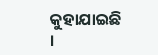କୁହାଯାଇଛି ।